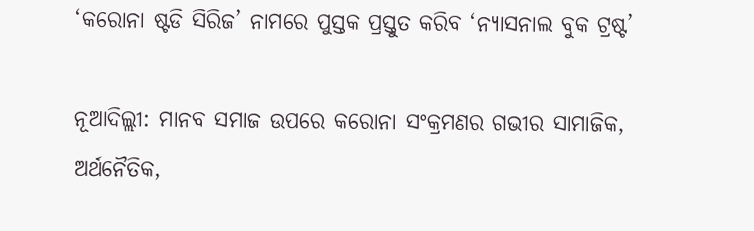‘କରୋନା ଷ୍ଟଡି ସିରିଜ’ ନାମରେ ପୁସ୍ତକ ପ୍ରସ୍ତୁତ କରିବ ‘ନ୍ୟାସନାଲ ବୁକ ଟ୍ରଷ୍ଟ’

ନୂଆଦିଲ୍ଲୀ: ମାନବ ସମାଜ ଉପରେ କରୋନା ସଂକ୍ରମଣର ଗଭୀର ସାମାଜିକ, ଅର୍ଥନୈତିକ,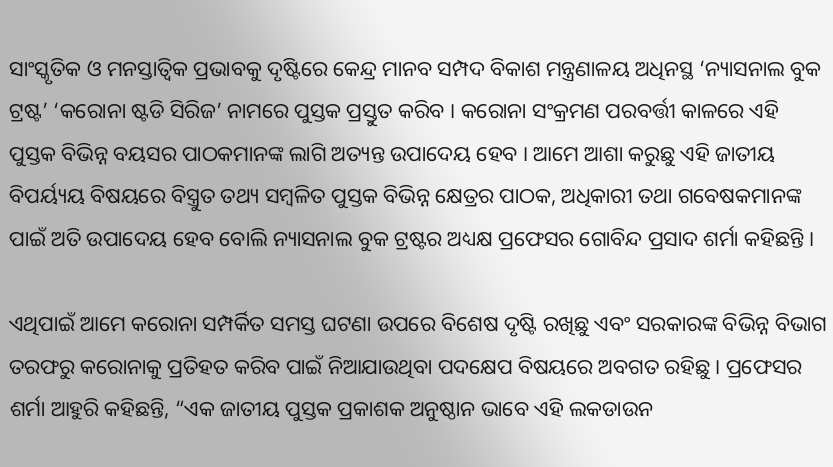ସାଂସ୍କୃତିକ ଓ ମନସ୍ତାତ୍ଵିକ ପ୍ରଭାବକୁ ଦୃଷ୍ଟିରେ କେନ୍ଦ୍ର ମାନବ ସମ୍ପଦ ବିକାଶ ମନ୍ତ୍ରଣାଳୟ ଅଧିନସ୍ଥ ‘ନ୍ୟାସନାଲ ବୁକ ଟ୍ରଷ୍ଟ’ ‘କରୋନା ଷ୍ଟଡି ସିରିଜ’ ନାମରେ ପୁସ୍ତକ ପ୍ରସ୍ତୁତ କରିବ । କରୋନା ସଂକ୍ରମଣ ପରବର୍ତ୍ତୀ କାଳରେ ଏହି ପୁସ୍ତକ ବିଭିନ୍ନ ବୟସର ପାଠକମାନଙ୍କ ଲାଗି ଅତ୍ୟନ୍ତ ଉପାଦେୟ ହେବ । ଆମେ ଆଶା କରୁଛୁ ଏହି ଜାତୀୟ ବିପର୍ୟ୍ୟୟ ବିଷୟରେ ବିସ୍ତ୍ରୁତ ତଥ୍ୟ ସମ୍ବଳିତ ପୁସ୍ତକ ବିଭିନ୍ନ କ୍ଷେତ୍ରର ପାଠକ, ଅଧିକାରୀ ତଥା ଗବେଷକମାନଙ୍କ ପାଇଁ ଅତି ଉପାଦେୟ ହେବ ବୋଲି ନ୍ୟାସନାଲ ବୁକ ଟ୍ରଷ୍ଟର ଅଧ୍ୟକ୍ଷ ପ୍ରଫେସର ଗୋବିନ୍ଦ ପ୍ରସାଦ ଶର୍ମା କହିଛନ୍ତି ।

ଏଥିପାଇଁ ଆମେ କରୋନା ସମ୍ପର୍କିତ ସମସ୍ତ ଘଟଣା ଉପରେ ବିଶେଷ ଦୃଷ୍ଟି ରଖିଛୁ ଏବଂ ସରକାରଙ୍କ ବିଭିନ୍ନ ବିଭାଗ ତରଫରୁ କରୋନାକୁ ପ୍ରତିହତ କରିବ ପାଇଁ ନିଆଯାଉଥିବା ପଦକ୍ଷେପ ବିଷୟରେ ଅବଗତ ରହିଛୁ । ପ୍ରଫେସର ଶର୍ମା ଆହୁରି କହିଛନ୍ତି, “ଏକ ଜାତୀୟ ପୁସ୍ତକ ପ୍ରକାଶକ ଅନୁଷ୍ଠାନ ଭାବେ ଏହି ଲକଡାଉନ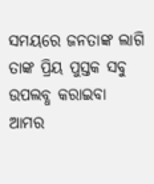ସମୟରେ ଜନତାଙ୍କ ଲାଗି ତାଙ୍କ ପ୍ରିୟ ପୁସ୍ତକ ସବୁ ଉପଲବ୍ଧ କରାଇବା ଆମର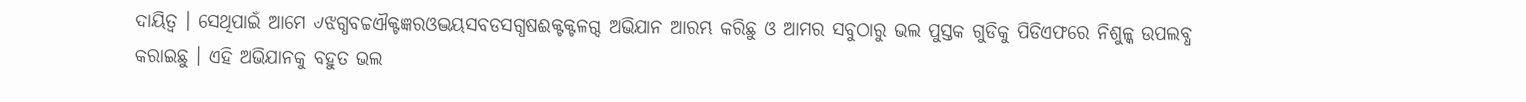ଦାୟିତ୍ଵ । ସେଥିପାଇଁ ଆମେ ୰ଝଗ୍ଧବଚ୍ଚଐକ୍ଟଜ୍ଞରଓଦ୍ଭୟସବଡସଗ୍ଧଷଈକ୍ଟକ୍ଟଳଗ୍ଦ ଅଭିଯାନ ଆରମ୍ଭ କରିଛୁ ଓ ଆମର ସବୁଠାରୁ ଭଲ ପୁସ୍ତକ ଗୁଡିକୁ ପିଡିଏଫରେ ନିଶୁଳ୍କ ଉପଲବ୍ଧ କରାଇଛୁ । ଏହି ଅଭିଯାନକୁ ବହୁତ ଭଲ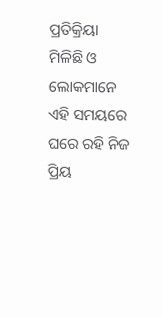ପ୍ରତିକ୍ରିୟା ମିଳିଛି ଓ ଲୋକମାନେ ଏହି ସମୟରେ ଘରେ ରହି ନିଜ ପ୍ରିୟ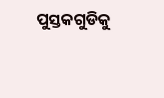ପୁସ୍ତକଗୁଡିକୁ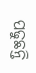ପଢୁଛନ୍ତି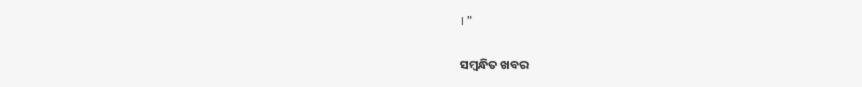। ”

ସମ୍ବନ୍ଧିତ ଖବର